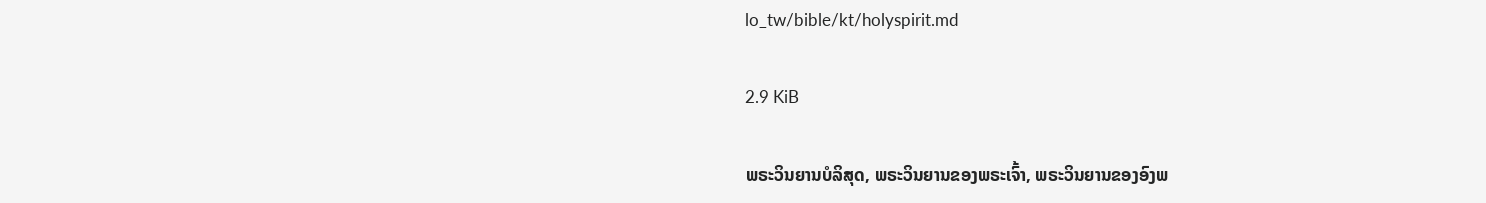lo_tw/bible/kt/holyspirit.md

2.9 KiB

ພຣະວິນຍານບໍລິສຸດ, ພຣະວິນຍານຂອງພຣະເຈົ້າ, ພຣະວິນຍານຂອງອົງພ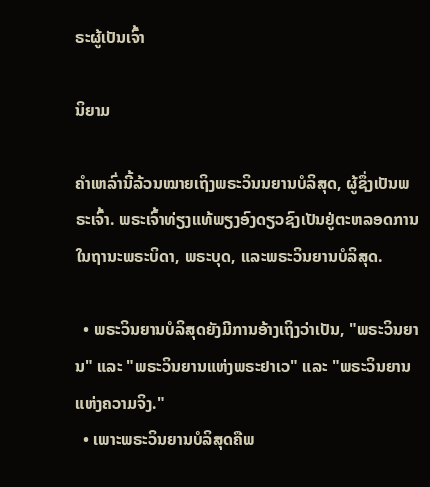ຣະຜູ້ເປັນເຈົ້າ

ນິຍາມ

ຄຳເຫລົ່ານີ້ລ້ວນໝາຍເຖິງພຣະວິນນຍານບໍລິສຸດ, ຜູ້ຊຶ່ງເປັນພຣະເຈົ້າ. ພຣະເຈົ້າທ່ຽງແທ້ພຽງອົງດຽວຊົງເປັນຢູ່ຕະຫລອດການໃນຖານະພຣະບິດາ, ພຣະບຸດ, ແລະພຣະວິນຍານບໍລິສຸດ.

  • ພຣະວິນຍານບໍລິສຸດຍັງມີການອ້າງເຖິງວ່າເປັນ, "ພຣະວິນຍານ" ແລະ "ພຣະວິນຍານແຫ່ງພຣະຢາເວ" ແລະ "ພຣະວິນຍານແຫ່ງຄວາມຈິງ."
  • ເພາະພຣະວິນຍານບໍລິສຸດຄືພ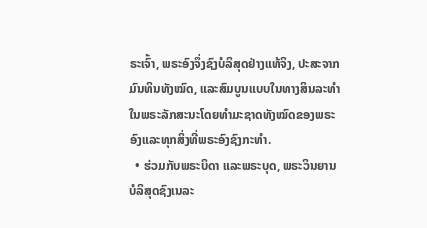ຣະເຈົ້າ, ພຣະອົງຈຶ່ງຊົງບໍລິສຸດຢ່າງແທ້ຈິງ, ປະສະຈາກມົນທິນທັງໝົດ, ແລະສົມບູນແບບໃນທາງສິນລະທຳໃນພຣະລັກສະນະໂດຍທຳມະຊາດທັງໝົດຂອງພຣະອົງແລະທຸກສິ່ງທີ່ພຣະອົງຊົງກະທຳ.
  • ຮ່ວມກັບພຣະບິດາ ແລະພຣະບຸດ, ພຣະວິນຍານບໍລິສຸດຊົງເນລະ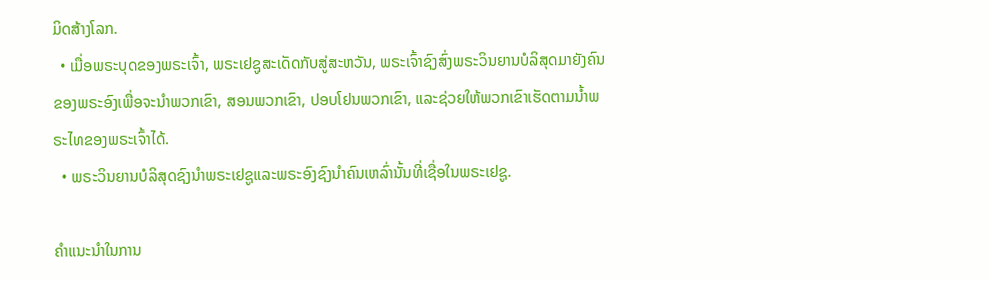ມິດສ້າງໂລກ.
  • ເມື່ອພຣະບຸດຂອງພຣະເຈົ້າ, ພຣະເຢຊູສະເດັດກັບສູ່ສະຫວັນ, ພຣະເຈົ້າຊົງສົ່ງພຣະວິນຍານບໍລິສຸດມາຍັງຄົນຂອງພຣະອົງເພື່ອຈະນຳພວກເຂົາ, ສອນພວກເຂົາ, ປອບໂຢນພວກເຂົາ, ແລະຊ່ວຍໃຫ້ພວກເຂົາເຮັດຕາມນ້ຳພຣະໄທຂອງພຣະເຈົ້າໄດ້.
  • ພຣະວິນຍານບໍລິສຸດຊົງນຳພຣະເຢຊູແລະພຣະອົງຊົງນຳຄົນເຫລົ່ານັ້ນທີ່ເຊື່ອໃນພຣະເຢຊູ.

ຄຳແນະນຳໃນການ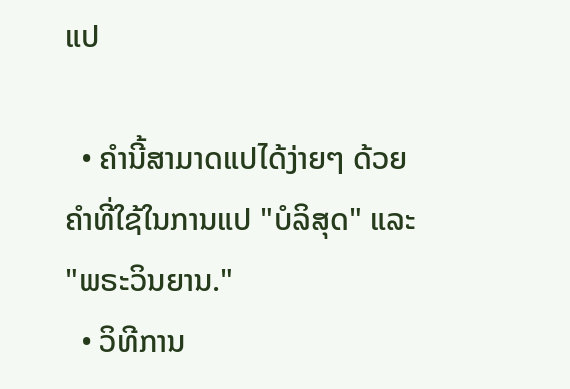ແປ

  • ຄຳນີ້ສາມາດແປໄດ້ງ່າຍໆ ດ້ວຍຄຳທີ່ໃຊ້ໃນການແປ "ບໍລິສຸດ" ແລະ "ພຣະວິນຍານ."
  • ວິທີການ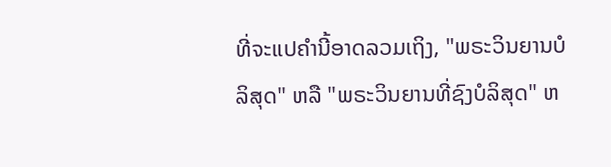ທີ່ຈະແປຄຳນີ້ອາດລວມເຖິງ, "ພຣະວິນຍານບໍລິສຸດ" ຫລື "ພຣະວິນຍານທີ່ຊົງບໍລິສຸດ" ຫ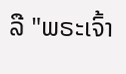ລື "ພຣະເຈົ້າ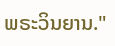ພຣະວິນຍານ."